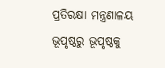ପ୍ରତିରକ୍ଷା ମନ୍ତ୍ରଣାଳୟ
ଭୂପୃଷ୍ଠରୁ ଭୂପୃଷ୍ଠକୁ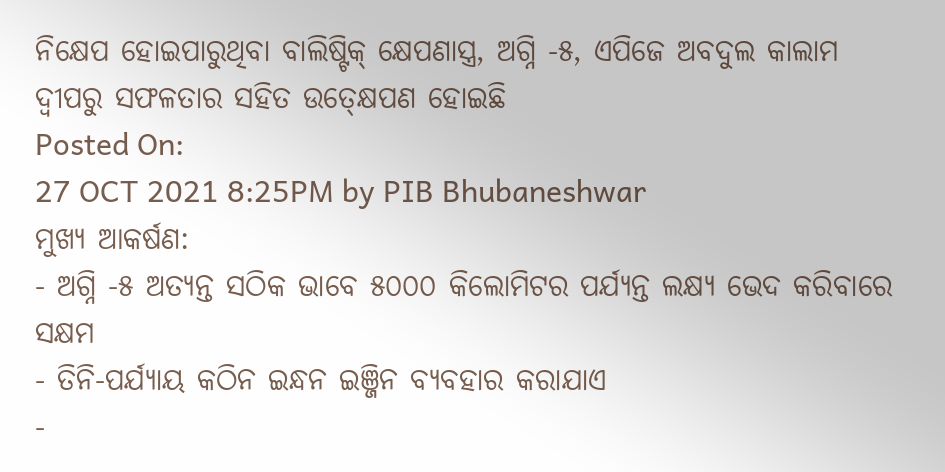ନିକ୍ଷେପ ହୋଇପାରୁଥିବା ବାଲିଷ୍ଟିକ୍ କ୍ଷେପଣାସ୍ତ୍ର, ଅଗ୍ନି -୫, ଏପିଜେ ଅବଦୁଲ କାଲାମ ଦ୍ୱୀପରୁ ସଫଳତାର ସହିତ ଉତ୍କ୍ଷେପଣ ହୋଇଛି
Posted On:
27 OCT 2021 8:25PM by PIB Bhubaneshwar
ମୁଖ୍ୟ ଆକର୍ଷଣ:
- ଅଗ୍ନି -୫ ଅତ୍ୟନ୍ତ ସଠିକ ଭାବେ ୫୦୦୦ କିଲୋମିଟର ପର୍ଯ୍ୟନ୍ତ ଲକ୍ଷ୍ୟ ଭେଦ କରିବାରେ ସକ୍ଷମ
- ତିନି-ପର୍ଯ୍ୟାୟ କଠିନ ଇନ୍ଧନ ଇଞ୍ଜିନ ବ୍ୟବହାର କରାଯାଏ
-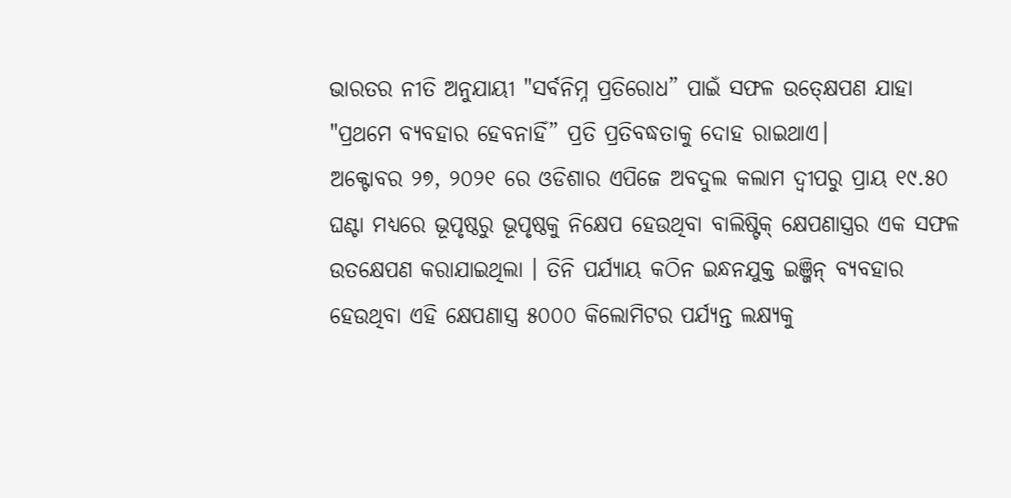ଭାରତର ନୀତି ଅନୁଯାୟୀ "ସର୍ବନିମ୍ନ ପ୍ରତିରୋଧ” ପାଇଁ ସଫଳ ଉତ୍କ୍ଷେପଣ ଯାହା "ପ୍ରଥମେ ବ୍ୟବହାର ହେବନାହିଁ” ପ୍ରତି ପ୍ରତିବଦ୍ଧତାକୁ ଦୋହ ରାଇଥାଏ।
ଅକ୍ଟୋବର ୨୭, ୨୦୨୧ ରେ ଓଡିଶାର ଏପିଜେ ଅବଦୁଲ କଲାମ ଦ୍ୱୀପରୁ ପ୍ରାୟ ୧୯.୫୦ ଘଣ୍ଟା ମଧ୍ୟରେ ଭୂପୃଷ୍ଠରୁ ଭୂପୃଷ୍ଠକୁ ନିକ୍ଷେପ ହେଉଥିବା ବାଲିଷ୍ଟିକ୍ କ୍ଷେପଣାସ୍ତ୍ରର ଏକ ସଫଳ ଉତକ୍ଷେପଣ କରାଯାଇଥିଲା । ତିନି ପର୍ଯ୍ୟାୟ କଠିନ ଇନ୍ଧନଯୁକ୍ତ ଇଞ୍ଜିନ୍ ବ୍ୟବହାର ହେଉଥିବା ଏହି କ୍ଷେପଣାସ୍ତ୍ର ୫୦୦୦ କିଲୋମିଟର ପର୍ଯ୍ୟନ୍ତ ଲକ୍ଷ୍ୟକୁ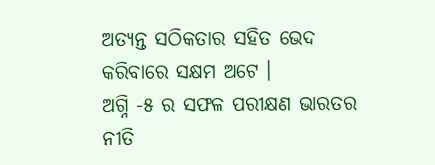ଅତ୍ୟନ୍ତ ସଠିକତାର ସହିତ ଭେଦ କରିବାରେ ସକ୍ଷମ ଅଟେ ।
ଅଗ୍ନି -୫ ର ସଫଳ ପରୀକ୍ଷଣ ଭାରତର ନୀତି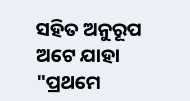ସହିତ ଅନୁରୂପ ଅଟେ ଯାହା "ପ୍ରଥମେ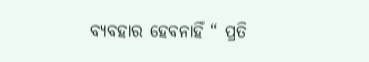ବ୍ୟବହାର ହେବନାହିଁ “ ପ୍ରତି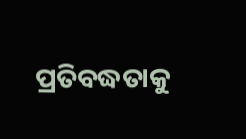ପ୍ରତିବଦ୍ଧତାକୁ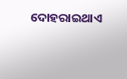ଦୋହରାଇଥାଏ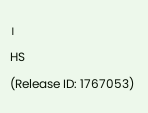।
HS
(Release ID: 1767053)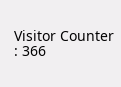Visitor Counter : 366